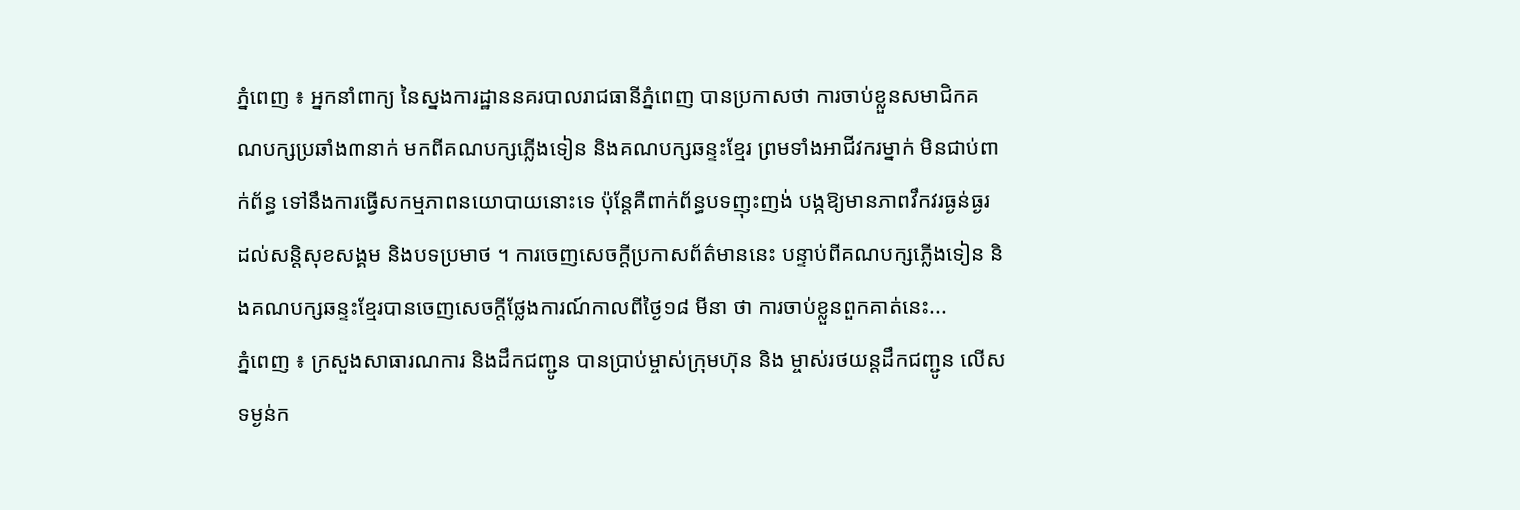ភ្នំពេញ ៖ អ្នកនាំពាក្យ នៃស្នងការដ្ឋាននគរបាលរាជធានីភ្នំពេញ បានប្រកាសថា ការចាប់ខ្លួនសមាជិកគណបក្សប្រឆាំង៣នាក់ មកពីគណបក្សភ្លើងទៀន និងគណបក្សឆន្ទះខ្មែរ ព្រមទាំងអាជីវករម្នាក់ មិនជាប់ពាក់ព័ន្ធ ទៅនឹងការធ្វើសកម្មភាពនយោបាយនោះទេ ប៉ុន្តែគឺពាក់ព័ន្ធបទញុះញង់ បង្កឱ្យមានភាពវឹកវរធ្ងន់ធ្ងរ ដល់សន្តិសុខសង្គម និងបទប្រមាថ ។ ការចេញសេចក្តីប្រកាសព័ត៌មាននេះ បន្ទាប់ពីគណបក្សភ្លើងទៀន និងគណបក្សឆន្ទះខ្មែរបានចេញសេចក្តីថ្លែងការណ៍កាលពីថ្ងៃ១៨ មីនា ថា ការចាប់ខ្លួនពួកគាត់នេះ...
ភ្នំពេញ ៖ ក្រសួងសាធារណការ និងដឹកជញ្ជូន បានប្រាប់ម្ចាស់ក្រុមហ៊ុន និង ម្ចាស់រថយន្តដឹកជញ្ជូន លើសទម្ងន់ក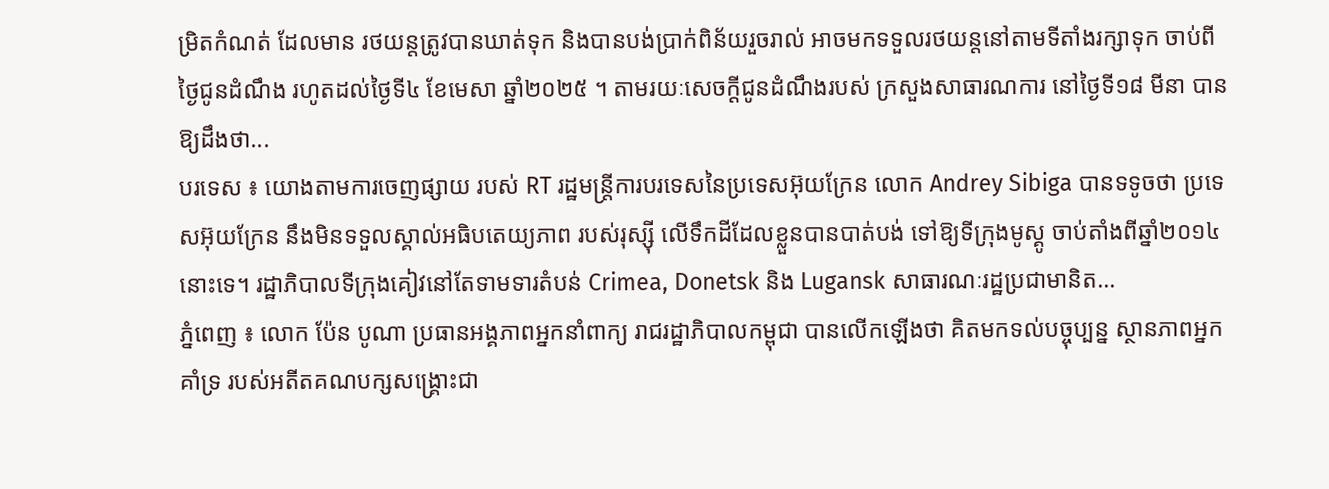ម្រិតកំណត់ ដែលមាន រថយន្តត្រូវបានឃាត់ទុក និងបានបង់ប្រាក់ពិន័យរួចរាល់ អាចមកទទួលរថយន្តនៅតាមទីតាំងរក្សាទុក ចាប់ពីថ្ងៃជូនដំណឹង រហូតដល់ថ្ងៃទី៤ ខែមេសា ឆ្នាំ២០២៥ ។ តាមរយៈសេចក្ដីជូនដំណឹងរបស់ ក្រសួងសាធារណការ នៅថ្ងៃទី១៨ មីនា បានឱ្យដឹងថា...
បរទេស ៖ យោងតាមការចេញផ្សាយ របស់ RT រដ្ឋមន្ត្រីការបរទេសនៃប្រទេសអ៊ុយក្រែន លោក Andrey Sibiga បានទទូចថា ប្រទេសអ៊ុយក្រែន នឹងមិនទទួលស្គាល់អធិបតេយ្យភាព របស់រុស្ស៊ី លើទឹកដីដែលខ្លួនបានបាត់បង់ ទៅឱ្យទីក្រុងមូស្គូ ចាប់តាំងពីឆ្នាំ២០១៤នោះទេ។ រដ្ឋាភិបាលទីក្រុងគៀវនៅតែទាមទារតំបន់ Crimea, Donetsk និង Lugansk សាធារណៈរដ្ឋប្រជាមានិត...
ភ្នំពេញ ៖ លោក ប៉ែន បូណា ប្រធានអង្គភាពអ្នកនាំពាក្យ រាជរដ្ឋាភិបាលកម្ពុជា បានលើកឡើងថា គិតមកទល់បច្ចុប្បន្ន ស្ថានភាពអ្នកគាំទ្រ របស់អតីតគណបក្សសង្រ្គោះជា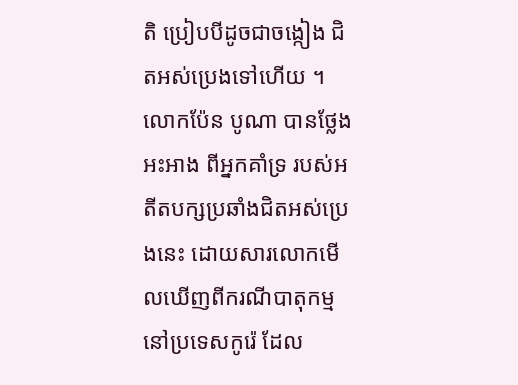តិ ប្រៀបបីដូចជាចង្កៀង ជិតអស់ប្រេងទៅហើយ ។ លោកប៉ែន បូណា បានថ្លែងអះអាង ពីអ្នកគាំទ្រ របស់អតីតបក្សប្រឆាំងជិតអស់ប្រេងនេះ ដោយសារលោកមើលឃើញពីករណីបាតុកម្មនៅប្រទេសកូរ៉េ ដែល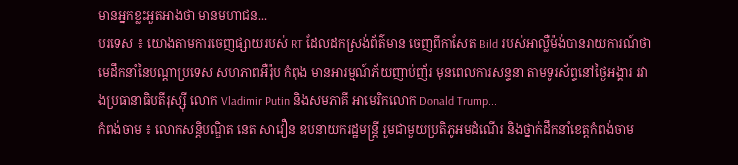មានអ្នកខ្លះអួតអាងថា មានមហាជន...
បរទេស ៖ យោងតាមការចេញផ្សាយរបស់ RT ដែលដកស្រង់ព័ត៌មាន ចេញពីកាសែត Bild របស់អាល្លឺម៉ង់បានរាយការណ៍ថា មេដឹកនាំនៃបណ្តាប្រទេស សហភាពអឺរ៉ុប កំពុង មានអារម្មណ៍ភ័យញាប់ញ័រ មុនពេលការសន្ទនា តាមទូរស័ព្ទនៅថ្ងៃអង្គារ រវាងប្រធានាធិបតីរុស្ស៊ី លោក Vladimir Putin និងសមភាគី អាមេរិកលោក Donald Trump...
កំពង់ចាម ៖ លោកសន្តិបណ្ឌិត នេត សាវឿន ឧបនាយករដ្ឋមន្ត្រី រួមជាមួយប្រតិភូអមដំណើរ និងថ្នាក់ដឹកនាំខេត្តកំពង់ចាម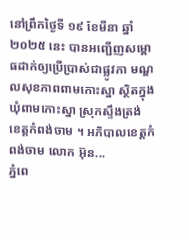នៅព្រឹកថ្ងៃទី ១៩ ខែមីនា ឆ្នាំ ២០២៥ នេះ បានអញ្ជើញសម្ពោធដាក់ឲ្យប្រើប្រាស់ជាផ្លូវកា មណ្ឌលសុខភាពពាមកោះស្នា ស្ថិតក្នុងឃុំពាមកោះស្នា ស្រុកស្ទឹងត្រង់ ខេត្តកំពង់ចាម ។ អភិបាលខេត្តកំពង់ចាម លោក អ៊ុន...
ភ្នំពេ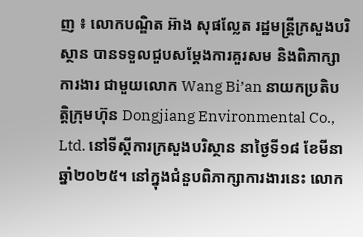ញ ៖ លោកបណ្ឌិត អ៊ាង សុផល្លែត រដ្ឋមន្រ្តីក្រសួងបរិស្ថាន បានទទួលជួបសម្តែងការគួរសម និងពិភាក្សាការងារ ជាមួយលោក Wang Bi’an នាយកប្រតិបត្តិក្រុមហ៊ុន Dongjiang Environmental Co., Ltd. នៅទីស្តីការក្រសួងបរិស្ថាន នាថ្ងៃទី១៨ ខែមីនា ឆ្នាំ២០២៥។ នៅក្នុងជំនួបពិភាក្សាការងារនេះ លោក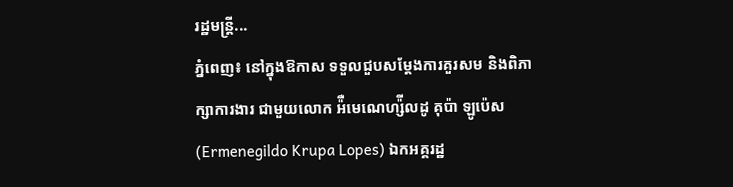រដ្ឋមន្រ្តី...
ភ្នំពេញ៖ នៅក្នុងឱកាស ទទួលជួបសម្តែងការគួរសម និងពិភាក្សាការងារ ជាមួយលោក អ៉ឺមេណេហ្ស៉ីលដូ គុប៉ា ឡូប៉េស (Ermenegildo Krupa Lopes) ឯកអគ្គរដ្ឋ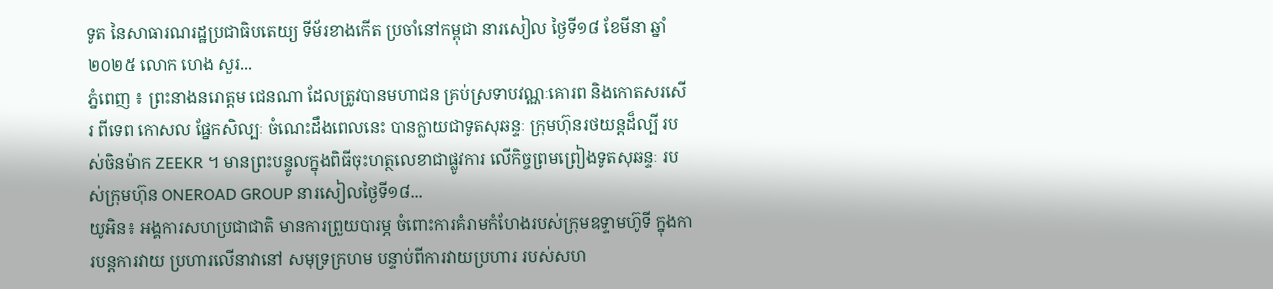ទូត នៃសាធារណរដ្ឋប្រជាធិបតេយ្យ ទីម័រខាងកើត ប្រចាំនៅកម្ពុជា នារសៀល ថ្ងៃទី១៨ ខែមីនា ឆ្នាំ២០២៥ លោក ហេង សួរ...
ភ្នំពេញ ៖ ព្រះនាងនរោត្តម ជេនណា ដែលត្រូវបានមហាជន គ្រប់ស្រទាបវណ្ណៈគោរព និងកោតសរសើរ ពីទេព កោសល ផ្នែកសិល្បៈ ចំណេះដឹងពេលនេះ បានក្លាយជាទូតសុឆន្ទៈ ក្រុមហ៊ុនរថយន្តដ៏ល្បី របស់ចិនម៉ាក ZEEKR ។ មានព្រះបន្ទូលក្នុងពិធីចុះហត្ថលេខាជាផ្លូវការ លើកិច្ចព្រមព្រៀងទូតសុឆន្ទៈ របស់ក្រុមហ៊ុន ONEROAD GROUP នារសៀលថ្ងៃទី១៨...
យូអិន៖ អង្គការសហប្រជាជាតិ មានការព្រួយបារម្ភ ចំពោះការគំរាមកំហែងរបស់ក្រុមឧទ្ទាមហ៊ូទី ក្នុងការបន្តការវាយ ប្រហារលើនាវានៅ សមុទ្រក្រហម បន្ទាប់ពីការវាយប្រហារ របស់សហ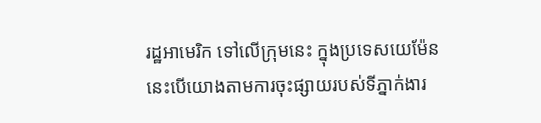រដ្ឋអាមេរិក ទៅលើក្រុមនេះ ក្នុងប្រទេសយេម៉ែន នេះបើយោងតាមការចុះផ្សាយរបស់ទីភ្នាក់ងារ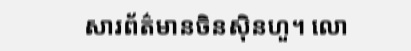សារព័ត៌មានចិនស៊ិនហួ។ លោ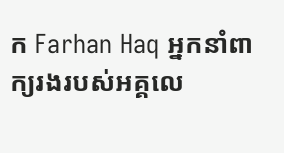ក Farhan Haq អ្នកនាំពាក្យរងរបស់អគ្គលេ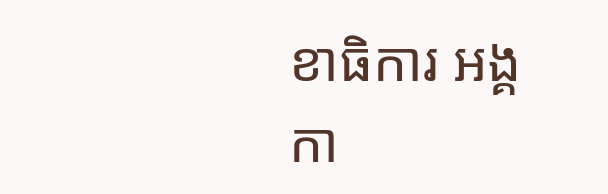ខាធិការ អង្គកា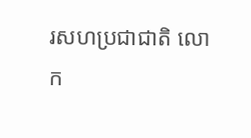រសហប្រជាជាតិ លោក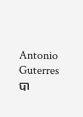Antonio Guterres បា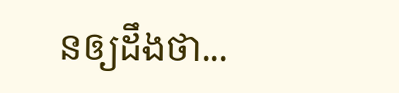នឲ្យដឹងថា...